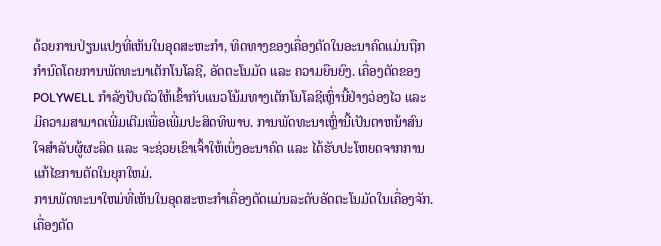ດ້ວຍການປ່ຽນແປງທີ່ເຫັນໃນອຸດສະຫະກໍາ, ທິດທາງຂອງເຄື່ອງຕັດໃນອະນາຄົດແມ່ນຖືກກໍານົດໂດຍການພັດທະນາເຕັກໂນໂລຊີ, ອັດຕະໂນມັດ ແລະ ຄວາມຍືນຍົງ. ເຄື່ອງຕັດຂອງ POLYWELL ກໍາລັງປັບຕົວໃຫ້ເຂົ້າກັບແນວໂນ້ມທາງເຕັກໂນໂລຊີເຫຼົ່ານີ້ຢ່າງວ່ອງໄວ ແລະ ມີຄວາມສາມາດເພີ່ມເຕີມເພື່ອເພີ່ມປະສິດທິພາບ. ການພັດທະນາເຫຼົ່ານີ້ເປັນຕາຫນ້າສົນໃຈສໍາລັບຜູ້ຜະລິດ ແລະ ຈະຊ່ວຍເຂົາເຈົ້າໃຫ້ເບິ່ງອະນາຄົດ ແລະ ໄດ້ຮັບປະໂຫຍດຈາກການແກ້ໄຂການຕັດໃນຍຸກໃຫມ່.
ການພັດທະນາໃຫມ່ທີ່ເຫັນໃນອຸດສະຫະກໍາເຄື່ອງຕັດແມ່ນລະດັບອັດຕະໂນມັດໃນເຄື່ອງຈັກ. ເຄື່ອງຕັດ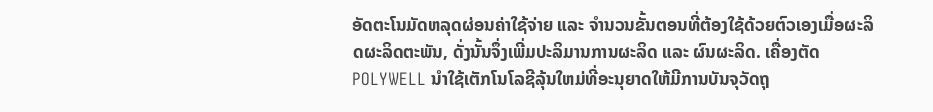ອັດຕະໂນມັດຫລຸດຜ່ອນຄ່າໃຊ້ຈ່າຍ ແລະ ຈໍານວນຂັ້ນຕອນທີ່ຕ້ອງໃຊ້ດ້ວຍຕົວເອງເມື່ອຜະລິດຜະລິດຕະພັນ, ດັ່ງນັ້ນຈຶ່ງເພີ່ມປະລິມານການຜະລິດ ແລະ ຜົນຜະລິດ. ເຄື່ອງຕັດ POLYWELL ນໍາໃຊ້ເຕັກໂນໂລຊີລຸ້ນໃຫມ່ທີ່ອະນຸຍາດໃຫ້ມີການບັນຈຸວັດຖຸ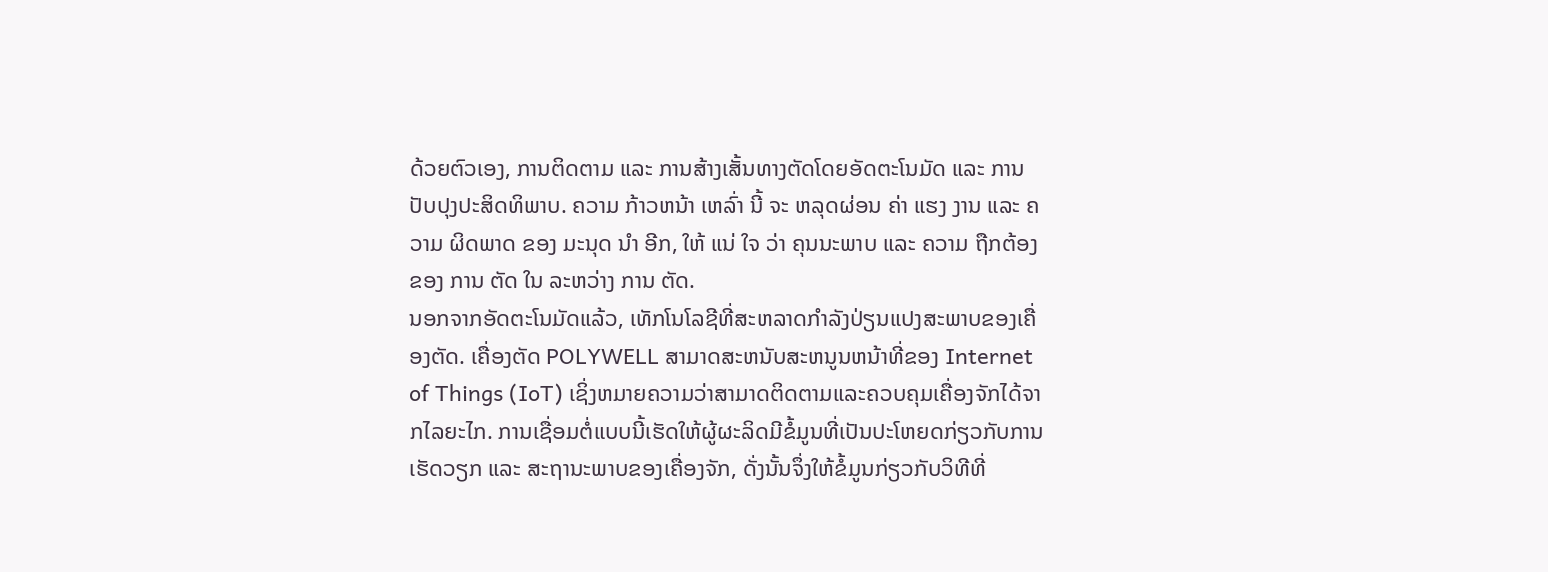ດ້ວຍຕົວເອງ, ການຕິດຕາມ ແລະ ການສ້າງເສັ້ນທາງຕັດໂດຍອັດຕະໂນມັດ ແລະ ການປັບປຸງປະສິດທິພາບ. ຄວາມ ກ້າວຫນ້າ ເຫລົ່າ ນີ້ ຈະ ຫລຸດຜ່ອນ ຄ່າ ແຮງ ງານ ແລະ ຄວາມ ຜິດພາດ ຂອງ ມະນຸດ ນໍາ ອີກ, ໃຫ້ ແນ່ ໃຈ ວ່າ ຄຸນນະພາບ ແລະ ຄວາມ ຖືກຕ້ອງ ຂອງ ການ ຕັດ ໃນ ລະຫວ່າງ ການ ຕັດ.
ນອກຈາກອັດຕະໂນມັດແລ້ວ, ເທັກໂນໂລຊີທີ່ສະຫລາດກໍາລັງປ່ຽນແປງສະພາບຂອງເຄື່ອງຕັດ. ເຄື່ອງຕັດ POLYWELL ສາມາດສະຫນັບສະຫນູນຫນ້າທີ່ຂອງ Internet of Things (IoT) ເຊິ່ງຫມາຍຄວາມວ່າສາມາດຕິດຕາມແລະຄວບຄຸມເຄື່ອງຈັກໄດ້ຈາກໄລຍະໄກ. ການເຊື່ອມຕໍ່ແບບນີ້ເຮັດໃຫ້ຜູ້ຜະລິດມີຂໍ້ມູນທີ່ເປັນປະໂຫຍດກ່ຽວກັບການເຮັດວຽກ ແລະ ສະຖານະພາບຂອງເຄື່ອງຈັກ, ດັ່ງນັ້ນຈຶ່ງໃຫ້ຂໍ້ມູນກ່ຽວກັບວິທີທີ່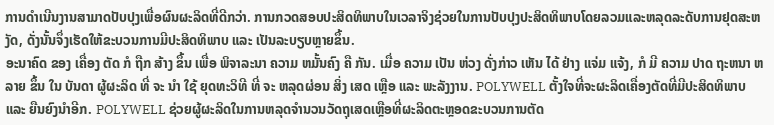ການດໍາເນີນງານສາມາດປັບປຸງເພື່ອຜົນຜະລິດທີ່ດີກວ່າ. ການກວດສອບປະສິດທິພາບໃນເວລາຈິງຊ່ວຍໃນການປັບປຸງປະສິດທິພາບໂດຍລວມແລະຫລຸດລະດັບການຢຸດສະຫງັດ, ດັ່ງນັ້ນຈຶ່ງເຮັດໃຫ້ຂະບວນການມີປະສິດທິພາບ ແລະ ເປັນລະບຽບຫຼາຍຂຶ້ນ.
ອະນາຄົດ ຂອງ ເຄື່ອງ ຕັດ ກໍ ຖືກ ສ້າງ ຂຶ້ນ ເພື່ອ ພິຈາລະນາ ຄວາມ ຫມັ້ນຄົງ ຄື ກັນ. ເມື່ອ ຄວາມ ເປັນ ຫ່ວງ ດັ່ງກ່າວ ເຫັນ ໄດ້ ຢ່າງ ແຈ່ມ ແຈ້ງ, ກໍ ມີ ຄວາມ ປາດ ຖະຫນາ ຫລາຍ ຂຶ້ນ ໃນ ບັນດາ ຜູ້ຜະລິດ ທີ່ ຈະ ນໍາ ໃຊ້ ຍຸດທະວິທີ ທີ່ ຈະ ຫລຸດຜ່ອນ ສິ່ງ ເສດ ເຫຼືອ ແລະ ພະລັງງານ. POLYWELL ຕັ້ງໃຈທີ່ຈະຜະລິດເຄື່ອງຕັດທີ່ມີປະສິດທິພາບ ແລະ ຍືນຍົງນໍາອີກ. POLYWELL ຊ່ວຍຜູ້ຜະລິດໃນການຫລຸດຈໍານວນວັດຖຸເສດເຫຼືອທີ່ຜະລິດຕະຫຼອດຂະບວນການຕັດ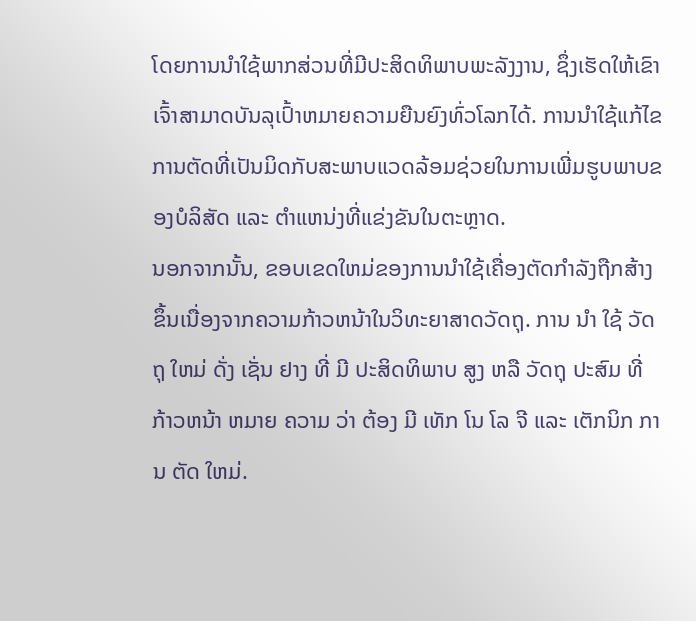ໂດຍການນໍາໃຊ້ພາກສ່ວນທີ່ມີປະສິດທິພາບພະລັງງານ, ຊຶ່ງເຮັດໃຫ້ເຂົາເຈົ້າສາມາດບັນລຸເປົ້າຫມາຍຄວາມຍືນຍົງທົ່ວໂລກໄດ້. ການນໍາໃຊ້ແກ້ໄຂການຕັດທີ່ເປັນມິດກັບສະພາບແວດລ້ອມຊ່ວຍໃນການເພີ່ມຮູບພາບຂອງບໍລິສັດ ແລະ ຕໍາແຫນ່ງທີ່ແຂ່ງຂັນໃນຕະຫຼາດ.
ນອກຈາກນັ້ນ, ຂອບເຂດໃຫມ່ຂອງການນໍາໃຊ້ເຄື່ອງຕັດກໍາລັງຖືກສ້າງຂຶ້ນເນື່ອງຈາກຄວາມກ້າວຫນ້າໃນວິທະຍາສາດວັດຖຸ. ການ ນໍາ ໃຊ້ ວັດຖຸ ໃຫມ່ ດັ່ງ ເຊັ່ນ ຢາງ ທີ່ ມີ ປະສິດທິພາບ ສູງ ຫລື ວັດຖຸ ປະສົມ ທີ່ ກ້າວຫນ້າ ຫມາຍ ຄວາມ ວ່າ ຕ້ອງ ມີ ເທັກ ໂນ ໂລ ຈີ ແລະ ເຕັກນິກ ການ ຕັດ ໃຫມ່.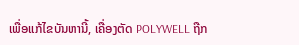ເພື່ອແກ້ໄຂບັນຫານີ້, ເຄື່ອງຕັດ POLYWELL ຖືກ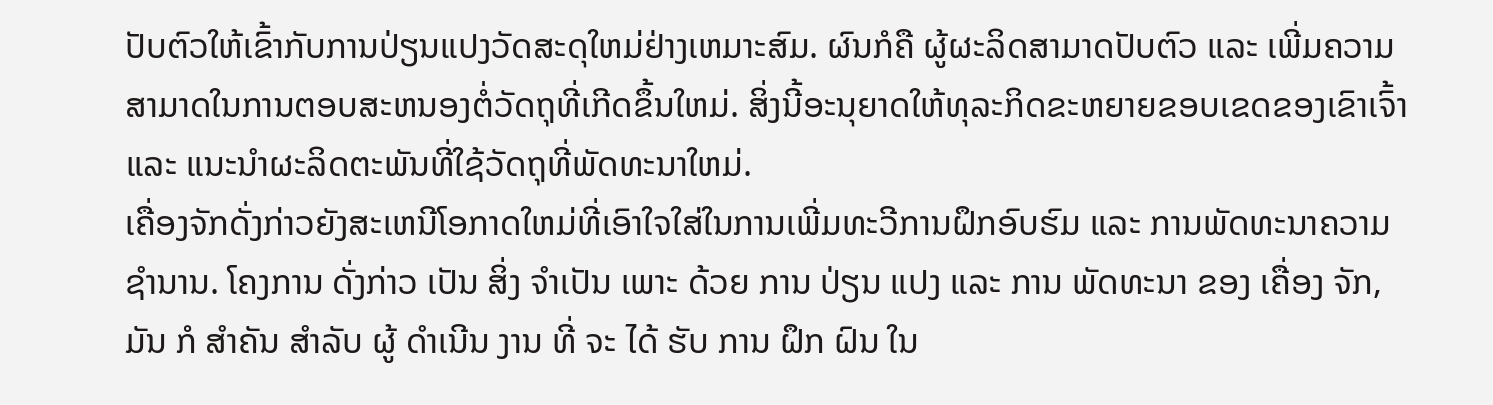ປັບຕົວໃຫ້ເຂົ້າກັບການປ່ຽນແປງວັດສະດຸໃຫມ່ຢ່າງເຫມາະສົມ. ຜົນກໍຄື ຜູ້ຜະລິດສາມາດປັບຕົວ ແລະ ເພີ່ມຄວາມສາມາດໃນການຕອບສະຫນອງຕໍ່ວັດຖຸທີ່ເກີດຂຶ້ນໃຫມ່. ສິ່ງນີ້ອະນຸຍາດໃຫ້ທຸລະກິດຂະຫຍາຍຂອບເຂດຂອງເຂົາເຈົ້າ ແລະ ແນະນໍາຜະລິດຕະພັນທີ່ໃຊ້ວັດຖຸທີ່ພັດທະນາໃຫມ່.
ເຄື່ອງຈັກດັ່ງກ່າວຍັງສະເຫນີໂອກາດໃຫມ່ທີ່ເອົາໃຈໃສ່ໃນການເພີ່ມທະວີການຝຶກອົບຮົມ ແລະ ການພັດທະນາຄວາມຊໍານານ. ໂຄງການ ດັ່ງກ່າວ ເປັນ ສິ່ງ ຈໍາເປັນ ເພາະ ດ້ວຍ ການ ປ່ຽນ ແປງ ແລະ ການ ພັດທະນາ ຂອງ ເຄື່ອງ ຈັກ, ມັນ ກໍ ສໍາຄັນ ສໍາລັບ ຜູ້ ດໍາເນີນ ງານ ທີ່ ຈະ ໄດ້ ຮັບ ການ ຝຶກ ຝົນ ໃນ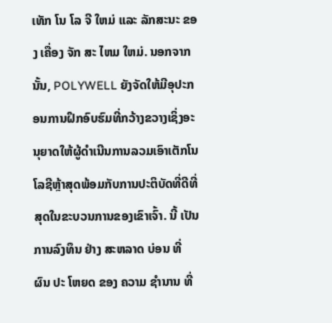ເທັກ ໂນ ໂລ ຈີ ໃຫມ່ ແລະ ລັກສະນະ ຂອງ ເຄື່ອງ ຈັກ ສະ ໄຫມ ໃຫມ່. ນອກຈາກນັ້ນ, POLYWELL ຍັງຈັດໃຫ້ມີອຸປະກອນການຝຶກອົບຮົມທີ່ກວ້າງຂວາງເຊິ່ງອະນຸຍາດໃຫ້ຜູ້ດໍາເນີນການລວມເອົາເຕັກໂນໂລຊີຫຼ້າສຸດພ້ອມກັບການປະຕິບັດທີ່ດີທີ່ສຸດໃນຂະບວນການຂອງເຂົາເຈົ້າ. ນີ້ ເປັນ ການລົງທຶນ ຢ່າງ ສະຫລາດ ບ່ອນ ທີ່ ຜົນ ປະ ໂຫຍດ ຂອງ ຄວາມ ຊໍານານ ທີ່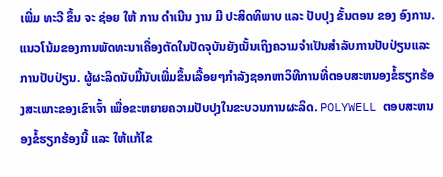ເພີ່ມ ທະວີ ຂຶ້ນ ຈະ ຊ່ອຍ ໃຫ້ ການ ດໍາເນີນ ງານ ມີ ປະສິດທິພາບ ແລະ ປັບປຸງ ຂັ້ນຕອນ ຂອງ ອົງການ.
ແນວໂນ້ມຂອງການພັດທະນາເຄື່ອງຕັດໃນປັດຈຸບັນຍັງເນັ້ນເຖິງຄວາມຈໍາເປັນສໍາລັບການປັບປ່ຽນແລະການປັບປ່ຽນ. ຜູ້ຜະລິດນັບມື້ນັບເພີ່ມຂຶ້ນເລື້ອຍໆກໍາລັງຊອກຫາວິທີການທີ່ຕອບສະຫນອງຂໍ້ຮຽກຮ້ອງສະເພາະຂອງເຂົາເຈົ້າ ເພື່ອຂະຫຍາຍຄວາມປັບປຸງໃນຂະບວນການຜະລິດ. POLYWELL ຕອບສະຫນອງຂໍ້ຮຽກຮ້ອງນີ້ ແລະ ໃຫ້ແກ້ໄຂ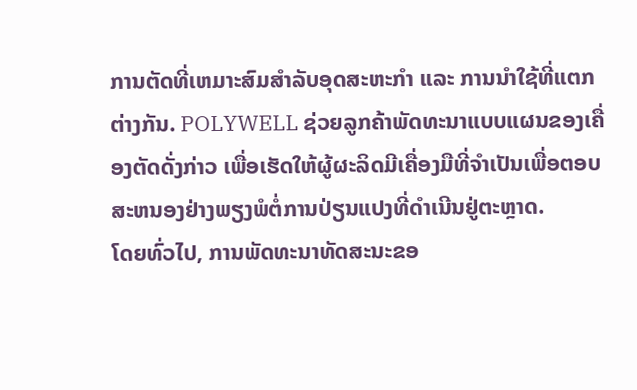ການຕັດທີ່ເຫມາະສົມສໍາລັບອຸດສະຫະກໍາ ແລະ ການນໍາໃຊ້ທີ່ແຕກຕ່າງກັນ. POLYWELL ຊ່ວຍລູກຄ້າພັດທະນາແບບແຜນຂອງເຄື່ອງຕັດດັ່ງກ່າວ ເພື່ອເຮັດໃຫ້ຜູ້ຜະລິດມີເຄື່ອງມືທີ່ຈໍາເປັນເພື່ອຕອບສະຫນອງຢ່າງພຽງພໍຕໍ່ການປ່ຽນແປງທີ່ດໍາເນີນຢູ່ຕະຫຼາດ.
ໂດຍທົ່ວໄປ, ການພັດທະນາທັດສະນະຂອ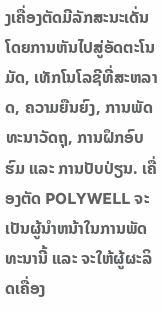ງເຄື່ອງຕັດມີລັກສະນະເດັ່ນໂດຍການຫັນໄປສູ່ອັດຕະໂນມັດ, ເທັກໂນໂລຊີທີ່ສະຫລາດ, ຄວາມຍືນຍົງ, ການພັດທະນາວັດຖຸ, ການຝຶກອົບຮົມ ແລະ ການປັບປ່ຽນ. ເຄື່ອງຕັດ POLYWELL ຈະເປັນຜູ້ນໍາຫນ້າໃນການພັດທະນານີ້ ແລະ ຈະໃຫ້ຜູ້ຜະລິດເຄື່ອງ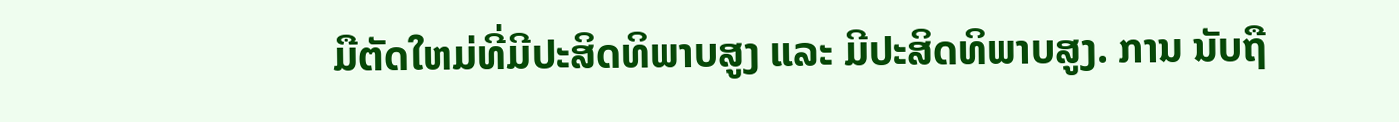ມືຕັດໃຫມ່ທີ່ມີປະສິດທິພາບສູງ ແລະ ມີປະສິດທິພາບສູງ. ການ ນັບຖື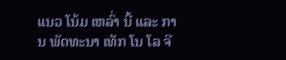ແນວ ໂນ້ມ ເຫລົ່າ ນີ້ ແລະ ການ ພັດທະນາ ເທັກ ໂນ ໂລ ຈີ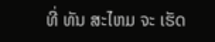ທີ່ ທັນ ສະໄຫມ ຈະ ເຮັດ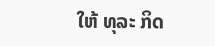ໃຫ້ ທຸລະ ກິດ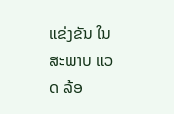ແຂ່ງຂັນ ໃນ ສະພາບ ແວດ ລ້ອ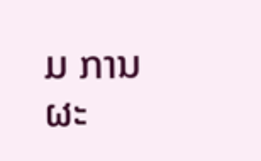ມ ການ ຜະ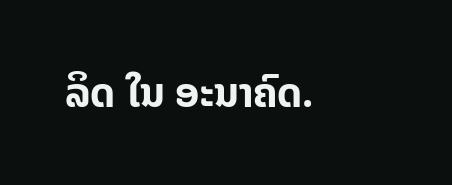ລິດ ໃນ ອະນາຄົດ.